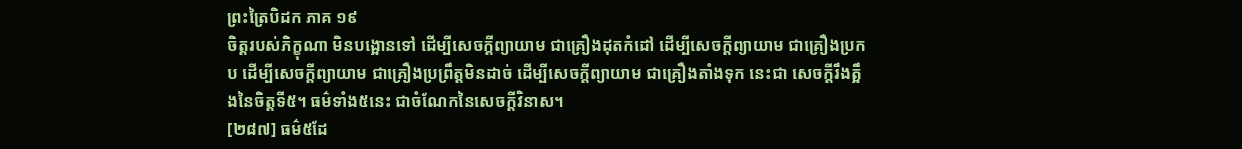ព្រះត្រៃបិដក ភាគ ១៩
ចិត្តរបស់ភិក្ខុណា មិនបង្អោនទៅ ដើម្បីសេចក្តីព្យាយាម ជាគ្រឿងដុតកំដៅ ដើម្បីសេចក្តីព្យាយាម ជាគ្រឿងប្រកប ដើម្បីសេចក្តីព្យាយាម ជាគ្រឿងប្រព្រឹត្តមិនដាច់ ដើម្បីសេចក្តីព្យាយាម ជាគ្រឿងតាំងទុក នេះជា សេចក្តីរឹងត្អឹងនៃចិត្តទី៥។ ធម៌ទាំង៥នេះ ជាចំណែកនៃសេចក្តីវិនាស។
[២៨៧] ធម៌៥ដែ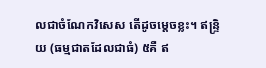លជាចំណែកវិសេស តើដូចម្តេចខ្លះ។ ឥន្ទ្រិយ (ធម្មជាតដែលជាធំ) ៥គឺ ឥ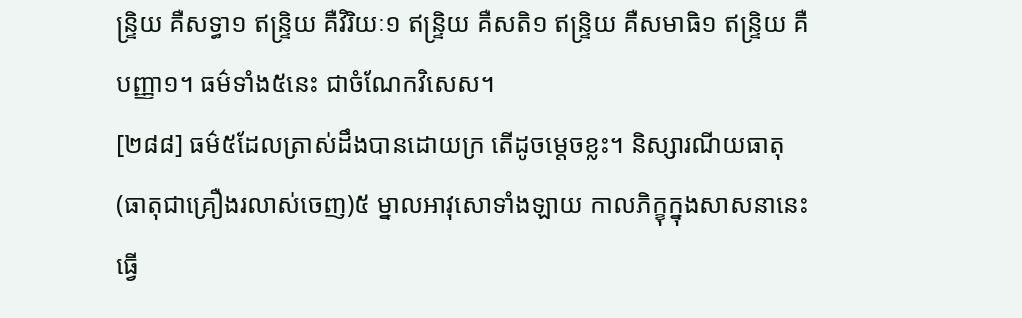ន្ទ្រិយ គឺសទ្ធា១ ឥន្ទ្រិយ គឺវិរិយៈ១ ឥន្ទ្រិយ គឺសតិ១ ឥន្ទ្រិយ គឺសមាធិ១ ឥន្ទ្រិយ គឺបញ្ញា១។ ធម៌ទាំង៥នេះ ជាចំណែកវិសេស។
[២៨៨] ធម៌៥ដែលត្រាស់ដឹងបានដោយក្រ តើដូចម្តេចខ្លះ។ និស្សារណីយធាតុ (ធាតុជាគ្រឿងរលាស់ចេញ)៥ ម្នាលអាវុសោទាំងឡាយ កាលភិក្ខុក្នុងសាសនានេះ ធ្វើ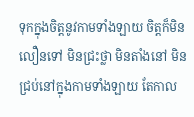ទុកក្នុងចិត្តនូវកាមទាំងឡាយ ចិត្តក៏មិនលឿនទៅ មិនជ្រះថ្លា មិនតាំងនៅ មិនជ្រប់នៅក្នុងកាមទាំងឡាយ តែកាល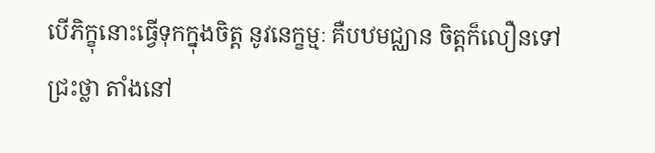បើភិក្ខុនោះធ្វើទុកក្នុងចិត្ត នូវនេក្ខម្មៈ គឺបឋមជ្ឈាន ចិត្តក៏លឿនទៅ ជ្រះថ្លា តាំងនៅ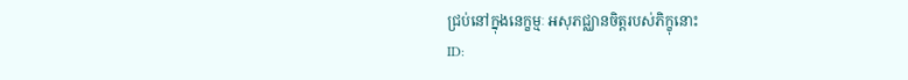ជ្រប់នៅក្នុងនេក្ខម្មៈ អសុភជ្ឈានចិត្តរបស់ភិក្ខុនោះ
ID: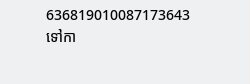636819010087173643
ទៅកា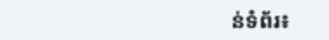ន់ទំព័រ៖